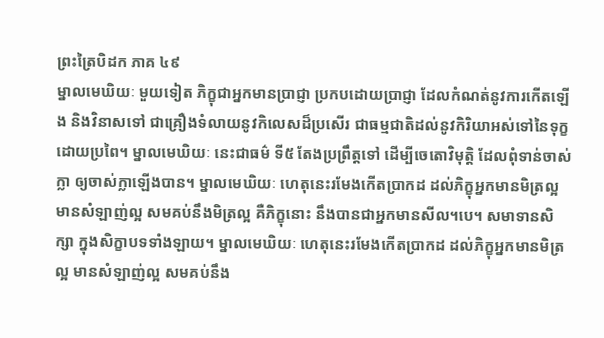ព្រះត្រៃបិដក ភាគ ៤៩
ម្នាលមេឃិយៈ មួយទៀត ភិក្ខុជាអ្នកមានប្រាជ្ញា ប្រកបដោយប្រាជ្ញា ដែលកំណត់នូវការកើតឡើង និងវិនាសទៅ ជាគ្រឿងទំលាយនូវកិលេសដ៏ប្រសើរ ជាធម្មជាតិដល់នូវកិរិយាអស់ទៅនៃទុក្ខដោយប្រពៃ។ ម្នាលមេឃិយៈ នេះជាធម៌ ទី៥ តែងប្រព្រឹត្តទៅ ដើម្បីចេតោវិមុត្តិ ដែលពុំទាន់ចាស់ក្លា ឲ្យចាស់ក្លាឡើងបាន។ ម្នាលមេឃិយៈ ហេតុនេះរមែងកើតប្រាកដ ដល់ភិក្ខុអ្នកមានមិត្រល្អ មានសំឡាញ់ល្អ សមគប់នឹងមិត្រល្អ គឺភិក្ខុនោះ នឹងបានជាអ្នកមានសីល។បេ។ សមាទានសិក្សា ក្នុងសិក្ខាបទទាំងឡាយ។ ម្នាលមេឃិយៈ ហេតុនេះរមែងកើតប្រាកដ ដល់ភិក្ខុអ្នកមានមិត្រល្អ មានសំឡាញ់ល្អ សមគប់នឹង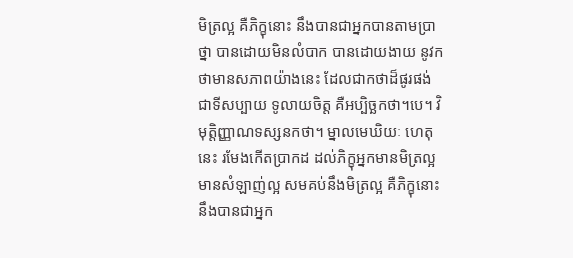មិត្រល្អ គឺភិក្ខុនោះ នឹងបានជាអ្នកបានតាមប្រាថ្នា បានដោយមិនលំបាក បានដោយងាយ នូវកថាមានសភាពយ៉ាងនេះ ដែលជាកថាដ៏ផូរផង់ ជាទីសប្បាយ ទូលាយចិត្ត គឺអប្បិច្ឆកថា។បេ។ វិមុត្តិញ្ញាណទស្សនកថា។ ម្នាលមេឃិយៈ ហេតុនេះ រមែងកើតប្រាកដ ដល់ភិក្ខុអ្នកមានមិត្រល្អ មានសំឡាញ់ល្អ សមគប់នឹងមិត្រល្អ គឺភិក្ខុនោះ នឹងបានជាអ្នក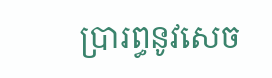ប្រារព្ធនូវសេច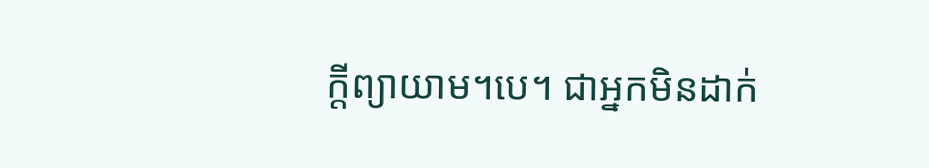ក្តីព្យាយាម។បេ។ ជាអ្នកមិនដាក់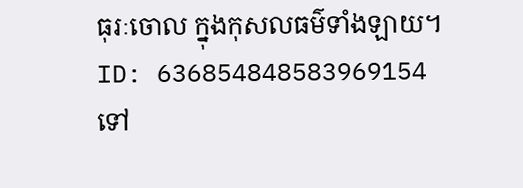ធុរៈចោល ក្នុងកុសលធម៌ទាំងឡាយ។
ID: 636854848583969154
ទៅ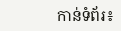កាន់ទំព័រ៖